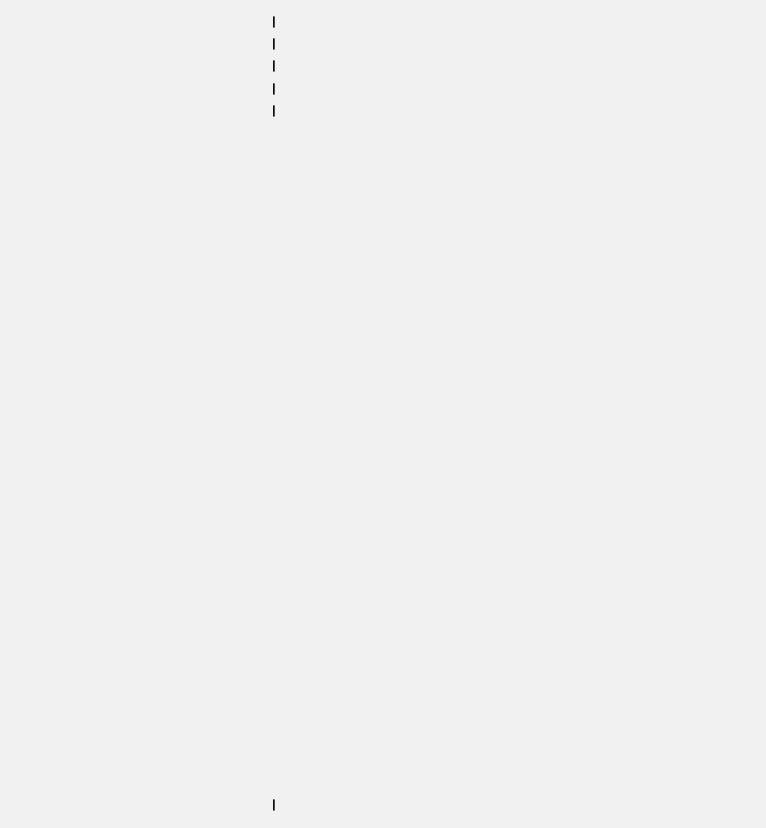|
|
|
|
|






























|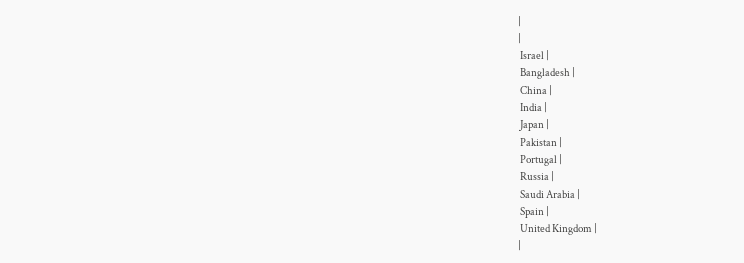|
|
 Israel |
 Bangladesh |
 China |
 India |
 Japan |
 Pakistan |
 Portugal |
 Russia |
 Saudi Arabia |
 Spain |
 United Kingdom |
|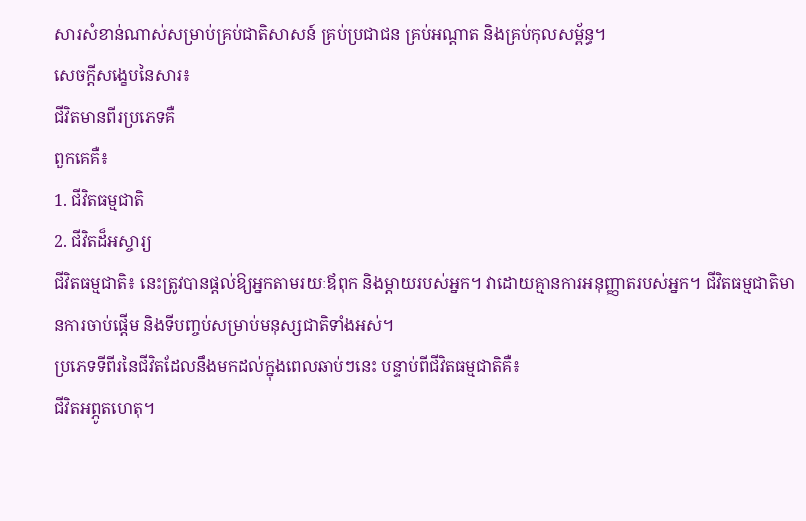សារសំខាន់ណាស់សម្រាប់គ្រប់ជាតិសាសន៍ គ្រប់ប្រជាជន គ្រប់អណ្តាត និងគ្រប់កុលសម្ព័ន្ធ។
សេចក្តីសង្ខេបនៃសារ៖
ជីវិតមានពីរប្រភេទគឺ
ពួកគេគឺ៖
1. ជីវិតធម្មជាតិ
2. ជីវិតដ៏អស្ចារ្យ
ជីវិតធម្មជាតិ៖ នេះត្រូវបានផ្តល់ឱ្យអ្នកតាមរយៈឪពុក និងម្តាយរបស់អ្នក។ វាដោយគ្មានការអនុញ្ញាតរបស់អ្នក។ ជីវិតធម្មជាតិមានការចាប់ផ្តើម និងទីបញ្ចប់សម្រាប់មនុស្សជាតិទាំងអស់។
ប្រភេទទីពីរនៃជីវិតដែលនឹងមកដល់ក្នុងពេលឆាប់ៗនេះ បន្ទាប់ពីជីវិតធម្មជាតិគឺ៖
ជីវិតអព្ភូតហេតុ។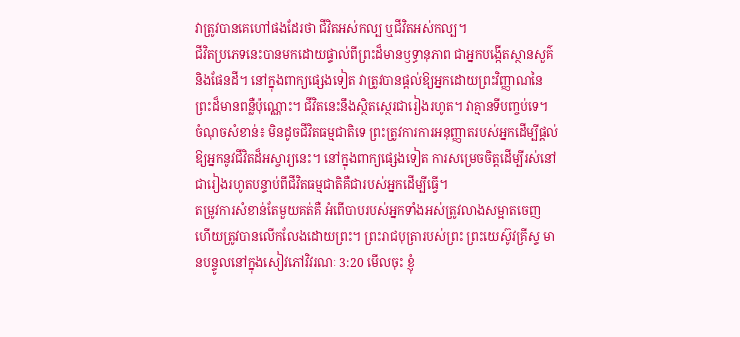វាត្រូវបានគេហៅផងដែរថា ជីវិតអស់កល្ប ឬជីវិតអស់កល្ប។
ជីវិតប្រភេទនេះបានមកដោយផ្ទាល់ពីព្រះដ៏មានឫទ្ធានុភាព ជាអ្នកបង្កើតស្ថានសួគ៌ និងផែនដី។ នៅក្នុងពាក្យផ្សេងទៀត វាត្រូវបានផ្តល់ឱ្យអ្នកដោយព្រះវិញ្ញាណនៃព្រះដ៏មានពន្លឺប៉ុណ្ណោះ។ ជីវិតនេះនឹងស្ថិតស្ថេរជារៀងរហូត។ វាគ្មានទីបញ្ចប់ទេ។
ចំណុចសំខាន់៖ មិនដូចជីវិតធម្មជាតិទេ ព្រះត្រូវការការអនុញ្ញាតរបស់អ្នកដើម្បីផ្តល់ឱ្យអ្នកនូវជីវិតដ៏អស្ចារ្យនេះ។ នៅក្នុងពាក្យផ្សេងទៀត ការសម្រេចចិត្តដើម្បីរស់នៅជារៀងរហូតបន្ទាប់ពីជីវិតធម្មជាតិគឺជារបស់អ្នកដើម្បីធ្វើ។
តម្រូវការសំខាន់តែមួយគត់គឺ អំពើបាបរបស់អ្នកទាំងអស់ត្រូវលាងសម្អាតចេញ ហើយត្រូវបានលើកលែងដោយព្រះ។ ព្រះរាជបុត្រារបស់ព្រះ ព្រះយេស៊ូវគ្រីស្ទ មានបន្ទូលនៅក្នុងសៀវភៅវិវរណៈ 3:20 មើលចុះ ខ្ញុំ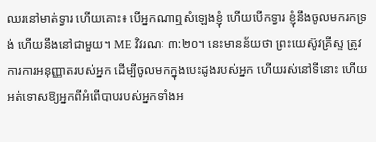ឈរនៅមាត់ទ្វារ ហើយគោះ៖ បើអ្នកណាឮសំឡេងខ្ញុំ ហើយបើកទ្វារ ខ្ញុំនឹងចូលមករកទ្រង់ ហើយនឹងនៅជាមួយ។ ME វិវរណៈ ៣:២០។ នេះមានន័យថា ព្រះយេស៊ូវគ្រីស្ទ ត្រូវការការអនុញ្ញាតរបស់អ្នក ដើម្បីចូលមកក្នុងបេះដូងរបស់អ្នក ហើយរស់នៅទីនោះ ហើយអត់ទោសឱ្យអ្នកពីអំពើបាបរបស់អ្នកទាំងអ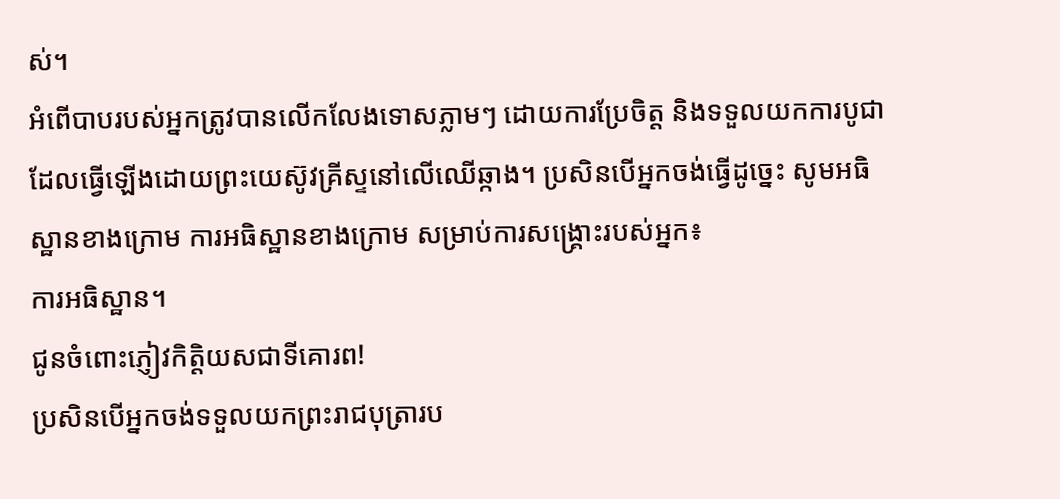ស់។
អំពើបាបរបស់អ្នកត្រូវបានលើកលែងទោសភ្លាមៗ ដោយការប្រែចិត្ត និងទទួលយកការបូជាដែលធ្វើឡើងដោយព្រះយេស៊ូវគ្រីស្ទនៅលើឈើឆ្កាង។ ប្រសិនបើអ្នកចង់ធ្វើដូច្នេះ សូមអធិស្ឋានខាងក្រោម ការអធិស្ឋានខាងក្រោម សម្រាប់ការសង្គ្រោះរបស់អ្នក៖
ការអធិស្ឋាន។
ជូនចំពោះភ្ញៀវកិត្តិយសជាទីគោរព!
ប្រសិនបើអ្នកចង់ទទួលយកព្រះរាជបុត្រារប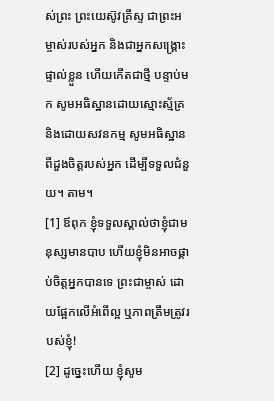ស់ព្រះ ព្រះយេស៊ូវគ្រីស្ទ ជាព្រះអម្ចាស់របស់អ្នក និងជាអ្នកសង្គ្រោះផ្ទាល់ខ្លួន ហើយកើតជាថ្មី បន្ទាប់មក សូមអធិស្ឋានដោយស្មោះស្ម័គ្រ និងដោយសវនកម្ម សូមអធិស្ឋានពីដួងចិត្តរបស់អ្នក ដើម្បីទទួលជំនួយ។ តាម។
[1] ឪពុក ខ្ញុំទទួលស្គាល់ថាខ្ញុំជាមនុស្សមានបាប ហើយខ្ញុំមិនអាចផ្គាប់ចិត្តអ្នកបានទេ ព្រះជាម្ចាស់ ដោយផ្អែកលើអំពើល្អ ឬភាពត្រឹមត្រូវរបស់ខ្ញុំ!
[2] ដូច្នេះហើយ ខ្ញុំសូម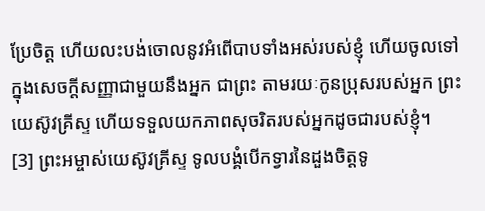ប្រែចិត្ត ហើយលះបង់ចោលនូវអំពើបាបទាំងអស់របស់ខ្ញុំ ហើយចូលទៅក្នុងសេចក្តីសញ្ញាជាមួយនឹងអ្នក ជាព្រះ តាមរយៈកូនប្រុសរបស់អ្នក ព្រះយេស៊ូវគ្រីស្ទ ហើយទទួលយកភាពសុចរិតរបស់អ្នកដូចជារបស់ខ្ញុំ។
[3] ព្រះអម្ចាស់យេស៊ូវគ្រីស្ទ ទូលបង្គំបើកទ្វារនៃដួងចិត្តទូ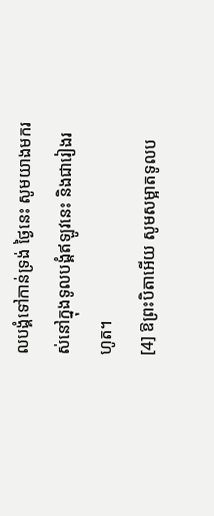លបង្គំទៅកាន់ទ្រង់ ថ្ងៃនេះ សូមយាងមករស់នៅក្នុងទូលបង្គំឥឡូវនេះ និងជារៀងរហូត។
[4] ឱព្រះបិតាអើយ សូមសម្អាតទូលប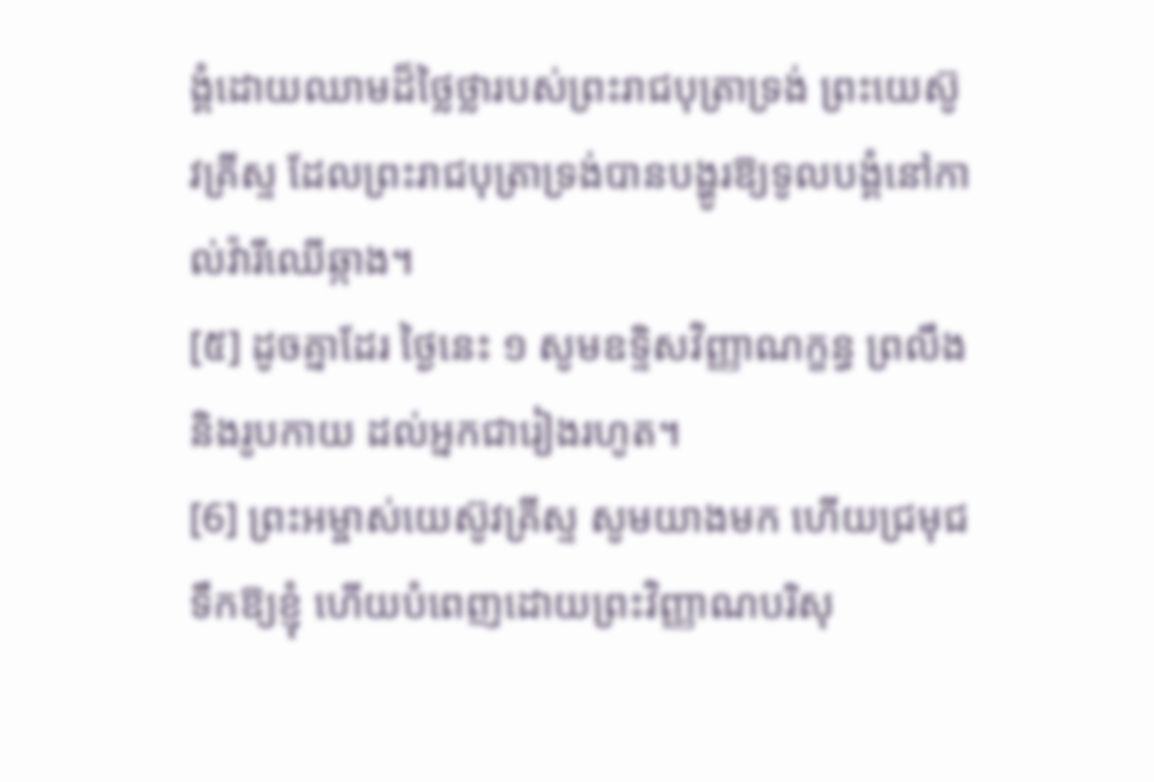ង្គំដោយឈាមដ៏ថ្លៃថ្លារបស់ព្រះរាជបុត្រាទ្រង់ ព្រះយេស៊ូវគ្រីស្ទ ដែលព្រះរាជបុត្រាទ្រង់បានបង្ហូរឱ្យទូលបង្គំនៅកាល់វ៉ារីឈើឆ្កាង។
[៥] ដូចគ្នាដែរ ថ្ងៃនេះ ១ សូមឧទ្ទិសវិញ្ញាណក្ខន្ធ ព្រលឹង និងរូបកាយ ដល់អ្នកជារៀងរហូត។
[6] ព្រះអម្ចាស់យេស៊ូវគ្រីស្ទ សូមយាងមក ហើយជ្រមុជទឹកឱ្យខ្ញុំ ហើយបំពេញដោយព្រះវិញ្ញាណបរិសុ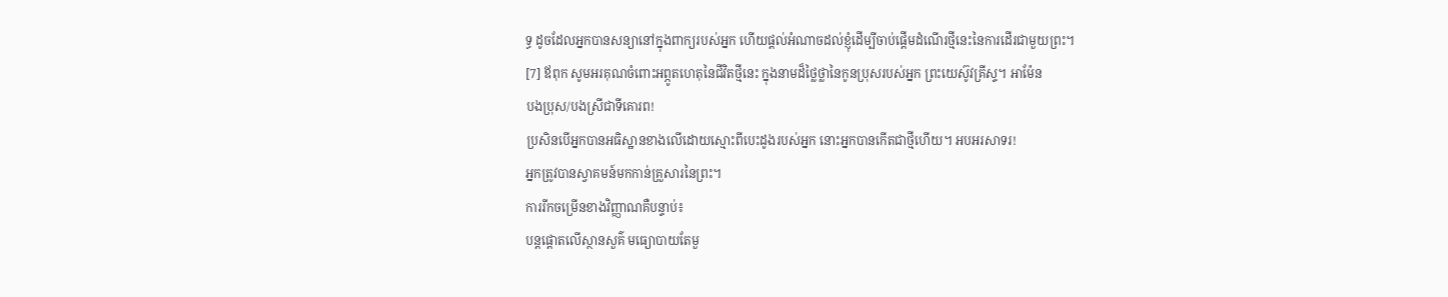ទ្ធ ដូចដែលអ្នកបានសន្យានៅក្នុងពាក្យរបស់អ្នក ហើយផ្តល់អំណាចដល់ខ្ញុំដើម្បីចាប់ផ្តើមដំណើរថ្មីនេះនៃការដើរជាមួយព្រះ។
[7] ឪពុក សូមអរគុណចំពោះអព្ភូតហេតុនៃជីវិតថ្មីនេះ ក្នុងនាមដ៏ថ្លៃថ្លានៃកូនប្រុសរបស់អ្នក ព្រះយេស៊ូវគ្រីស្ទ។ អាម៉ែន
បងប្រុស/បងស្រីជាទីគោរព!
ប្រសិនបើអ្នកបានអធិស្ឋានខាងលើដោយស្មោះពីបេះដូងរបស់អ្នក នោះអ្នកបានកើតជាថ្មីហើយ។ អបអរសាទរ!
អ្នកត្រូវបានស្វាគមន៍មកកាន់គ្រួសារនៃព្រះ។
ការរីកចម្រើនខាងវិញ្ញាណគឺបន្ទាប់៖
បន្តផ្តោតលើស្ថានសួគ៌ មធ្យោបាយតែមួ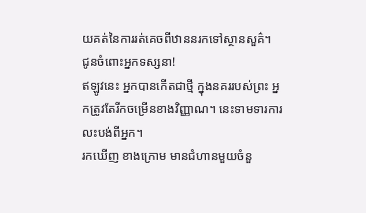យគត់នៃការរត់គេចពីឋាននរកទៅស្ថានសួគ៌។
ជូនចំពោះអ្នកទស្សនា!
ឥឡូវនេះ អ្នកបានកើតជាថ្មី ក្នុងនគររបស់ព្រះ អ្នកត្រូវតែរីកចម្រើនខាងវិញ្ញាណ។ នេះទាមទារការលះបង់ពីអ្នក។
រកឃើញ ខាងក្រោម មានជំហានមួយចំនួ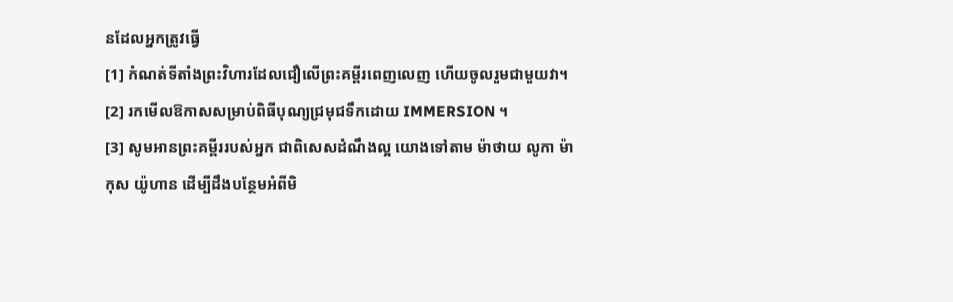នដែលអ្នកត្រូវធ្វើ
[1] កំណត់ទីតាំងព្រះវិហារដែលជឿលើព្រះគម្ពីរពេញលេញ ហើយចូលរួមជាមួយវា។
[2] រកមើលឱកាសសម្រាប់ពិធីបុណ្យជ្រមុជទឹកដោយ IMMERSION ។
[3] សូមអានព្រះគម្ពីររបស់អ្នក ជាពិសេសដំណឹងល្អ យោងទៅតាម ម៉ាថាយ លូកា ម៉ាកុស យ៉ូហាន ដើម្បីដឹងបន្ថែមអំពីមិ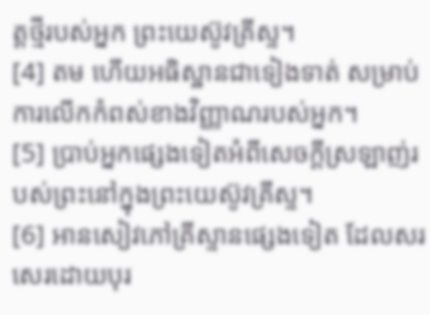ត្តថ្មីរបស់អ្នក ព្រះយេស៊ូវគ្រីស្ទ។
[4] តម ហើយអធិស្ឋានជាទៀងទាត់ សម្រាប់ការលើកកំពស់ខាងវិញ្ញាណរបស់អ្នក។
[5] ប្រាប់អ្នកផ្សេងទៀតអំពីសេចក្តីស្រឡាញ់របស់ព្រះនៅក្នុងព្រះយេស៊ូវគ្រីស្ទ។
[6] អានសៀវភៅគ្រីស្ទានផ្សេងទៀត ដែលសរសេរដោយបុរ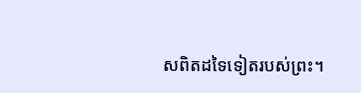សពិតដទៃទៀតរបស់ព្រះ។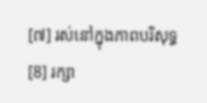[៧] រស់នៅក្នុងភាពបរិសុទ្ធ
[8] រក្សា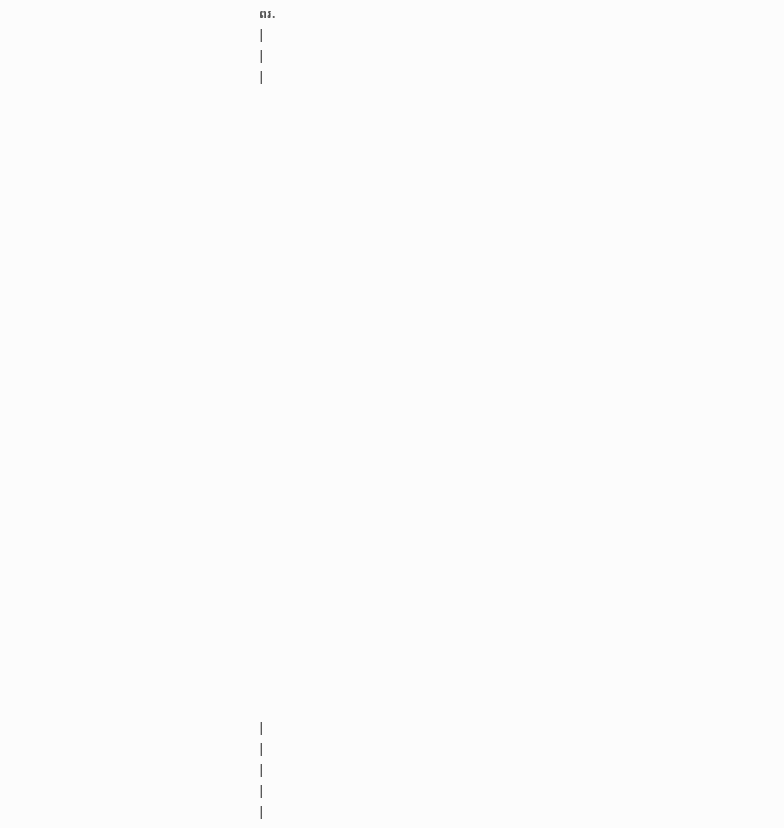ពរ.
|
|
|






























|
|
|
|
|